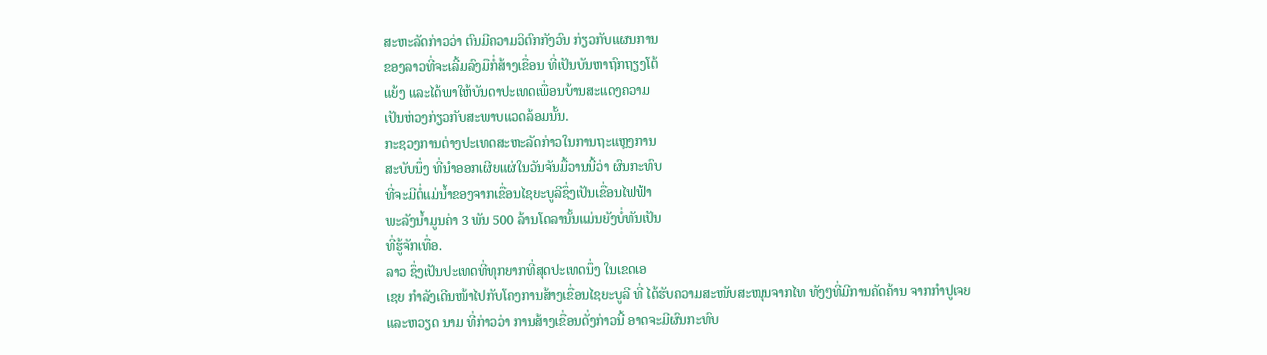ສະຫະລັດກ່າວວ່າ ຕົນມີຄວາມວິຕົກກັງວົນ ກ່ຽວກັບແຜນການ
ຂອງລາວທີ່ຈະເລີ້ມລົງມືກໍ່ສ້າງເຂື່ອນ ທີ່ເປັນບັນຫາຖົກຖຽງໂຕ້
ແຍ້ງ ແລະໄດ້ພາໃຫ້ບັນດາປະເທດເພື່ອນບ້ານສະແດງຄວາມ
ເປັນຫ່ວງກ່ຽວກັບສະພາບແວດລ້ອມນັ້ນ.
ກະຊວງການຕ່າງປະເທດສະຫະລັດກ່າວໃນການຖະແຫຼງການ
ສະບັບນຶ່ງ ທີ່ນຳອອກເຜີຍແຜ່ໃນວັນຈັນມື້ວານນີ້ວ່າ ຜົນກະທົບ
ທີ່ຈະມີຕໍ່ແມ່ນໍ້າຂອງຈາກເຂື່ອນໄຊຍະບູລີຊຶ່ງເປັນເຂື່ອນໄຟຟ້າ
ພະລັງນໍ້າມູນຄ່າ 3 ພັນ 500 ລ້ານໂດລານັ້ນແມ່ນຍັງບໍ່ທັນເປັນ
ທີ່ຮູ້ຈັກເທື່ອ.
ລາວ ຊຶ່ງເປັນປະເທດທີ່ທຸກຍາກທີ່ສຸດປະເທດນຶ່ງ ໃນເຂດເອ
ເຊຍ ກຳລັງເດີນໜ້າໄປກັບໂຄງການສ້າງເຂື່ອນໄຊຍະບູລີ ທີ່ ໄດ້ຮັບຄວາມສະໜັບສະໜຸນຈາກໄທ ທັງໆທີ່ມີການຄັດຄ້ານ ຈາກກຳປູເຈຍ ແລະຫວຽດ ນາມ ທີ່ກ່າວວ່າ ການສ້າງເຂື່ອນດັ່ງກ່າວນີ້ ອາດຈະມີຜົນກະທົບ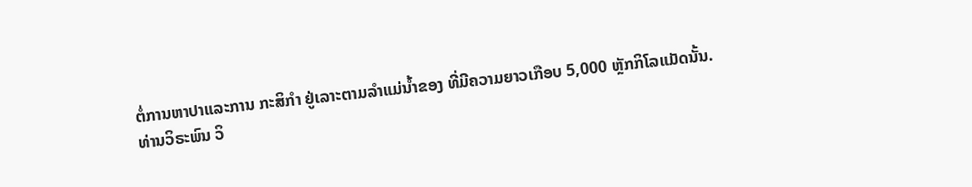ຕໍ່ການຫາປາແລະການ ກະສິກຳ ຢູ່ເລາະຕາມລໍາແມ່ນໍ້າຂອງ ທີ່ມີຄວາມຍາວເກືອບ 5,000 ຫຼັກກິໂລແມັດນັ້ນ.
ທ່ານວິຣະພົນ ວິ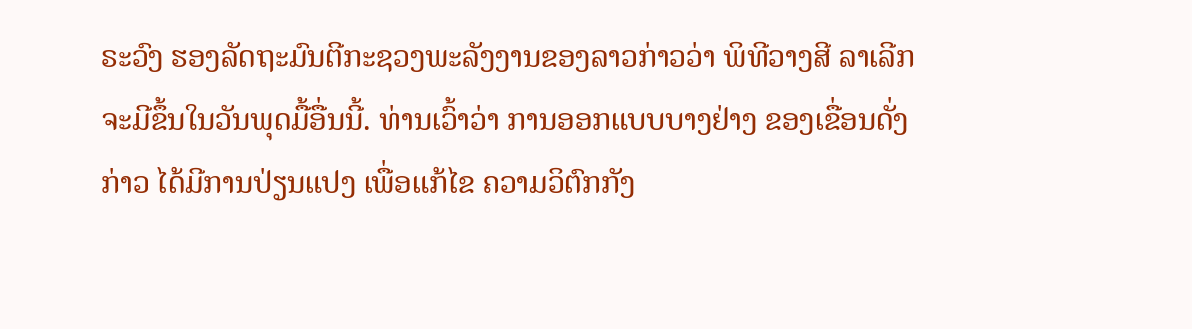ຣະວົງ ຮອງລັດຖະມົນຕີກະຊວງພະລັງງານຂອງລາວກ່າວວ່າ ພິທີວາງສີ ລາເລີກຈະມີຂຶ້ນໃນວັນພຸດມື້ອື່ນນີ້. ທ່ານເວົ້າວ່າ ການອອກແບບບາງຢ່າງ ຂອງເຂື່ອນດັ່ງ ກ່າວ ໄດ້ມີການປ່ຽນແປງ ເພື່ອແກ້ໄຂ ຄວາມວິຕົກກັງ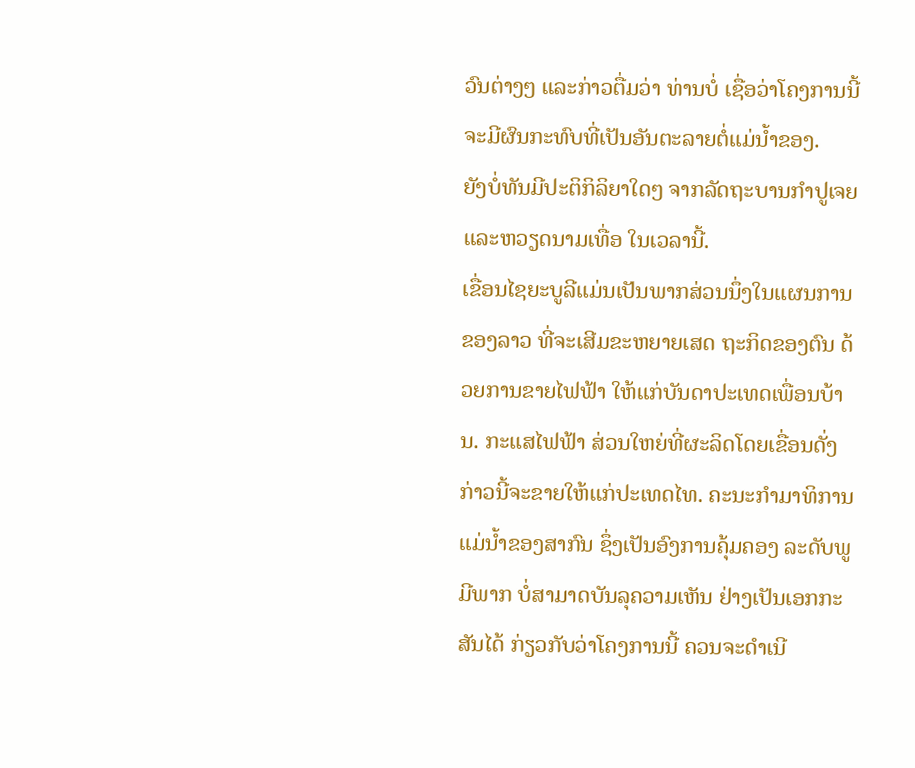ວົນຕ່າງໆ ແລະກ່າວຕື່ມວ່າ ທ່ານບໍ່ ເຊື່ອວ່າໂຄງການນີ້ ຈະມີຜົນກະທົບທີ່ເປັນອັນຕະລາຍຕໍ່ແມ່ນໍ້າຂອງ.
ຍັງບໍ່ທັນມີປະຕິກິລິຍາໃດໆ ຈາກລັດຖະບານກຳປູເຈຍ ແລະຫວຽດນາມເທື່ອ ໃນເວລານີ້.
ເຂື່ອນໄຊຍະບູລີແມ່ນເປັນພາກສ່ວນນຶ່ງໃນແຜນການຂອງລາວ ທີ່ຈະເສີມຂະຫຍາຍເສດ ຖະກິດຂອງຕົນ ດ້ວຍການຂາຍໄຟຟ້າ ໃຫ້ແກ່ບັນດາປະເທດເພື່ອນບ້ານ. ກະແສໄຟຟ້າ ສ່ວນໃຫຍ່ທີ່ຜະລິດໂດຍເຂື່ອນດັ່ງກ່າວນີ້ຈະຂາຍໃຫ້ແກ່ປະເທດໄທ. ຄະນະກຳມາທິການ ແມ່ນໍ້າຂອງສາກົນ ຊຶ່ງເປັນອົງການຄຸ້ມຄອງ ລະດັບພູມີພາກ ບໍ່ສາມາດບັນລຸຄວາມເຫັນ ຢ່າງເປັນເອກກະສັນໄດ້ ກ່ຽວກັບວ່າໂຄງການນີ້ ຄວນຈະດຳເນີ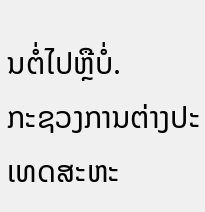ນຕໍ່ໄປຫຼືບໍ່.
ກະຊວງການຕ່າງປະເທດສະຫະ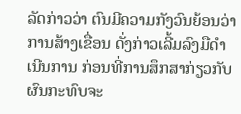ລັດກ່າວວ່າ ຕົນມີຄວາມກັງວົນຍ້ອນວ່າ ການສ້າງເຂື່ອນ ດັ່ງກ່າວເລີ້ມລົງມືດຳເນີນການ ກ່ອນທີ່ການສຶກສາກ່ຽວກັບຜົນກະທົບຈະ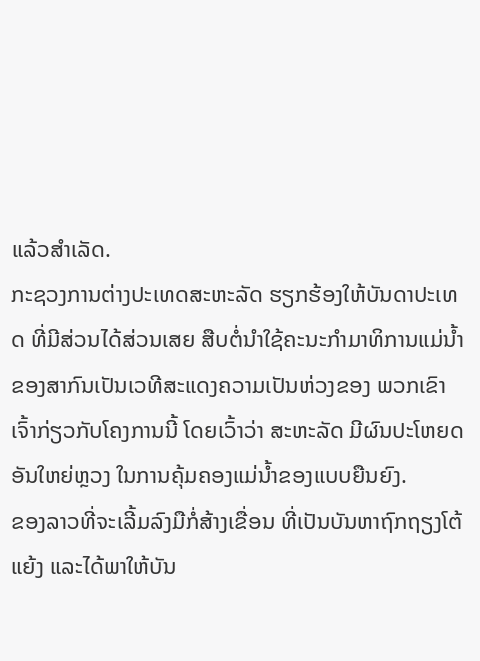ແລ້ວສຳເລັດ.
ກະຊວງການຕ່າງປະເທດສະຫະລັດ ຮຽກຮ້ອງໃຫ້ບັນດາປະເທດ ທີ່ມີສ່ວນໄດ້ສ່ວນເສຍ ສືບຕໍ່ນໍາໃຊ້ຄະນະກຳມາທິການແມ່ນໍ້າຂອງສາກົນເປັນເວທີສະແດງຄວາມເປັນຫ່ວງຂອງ ພວກເຂົາເຈົ້າກ່ຽວກັບໂຄງການນີ້ ໂດຍເວົ້າວ່າ ສະຫະລັດ ມີຜົນປະໂຫຍດອັນໃຫຍ່ຫຼວງ ໃນການຄຸ້ມຄອງແມ່ນໍ້າຂອງແບບຍືນຍົງ.
ຂອງລາວທີ່ຈະເລີ້ມລົງມືກໍ່ສ້າງເຂື່ອນ ທີ່ເປັນບັນຫາຖົກຖຽງໂຕ້
ແຍ້ງ ແລະໄດ້ພາໃຫ້ບັນ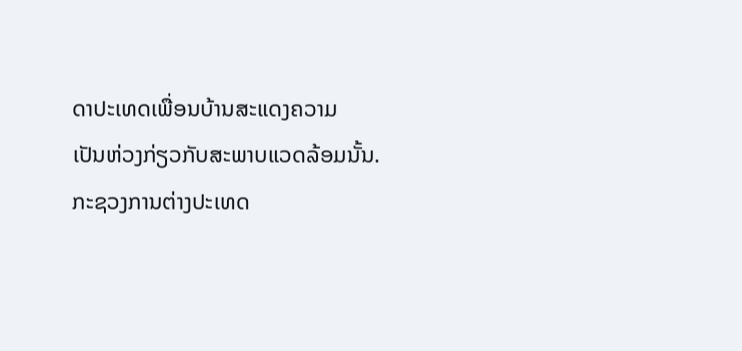ດາປະເທດເພື່ອນບ້ານສະແດງຄວາມ
ເປັນຫ່ວງກ່ຽວກັບສະພາບແວດລ້ອມນັ້ນ.
ກະຊວງການຕ່າງປະເທດ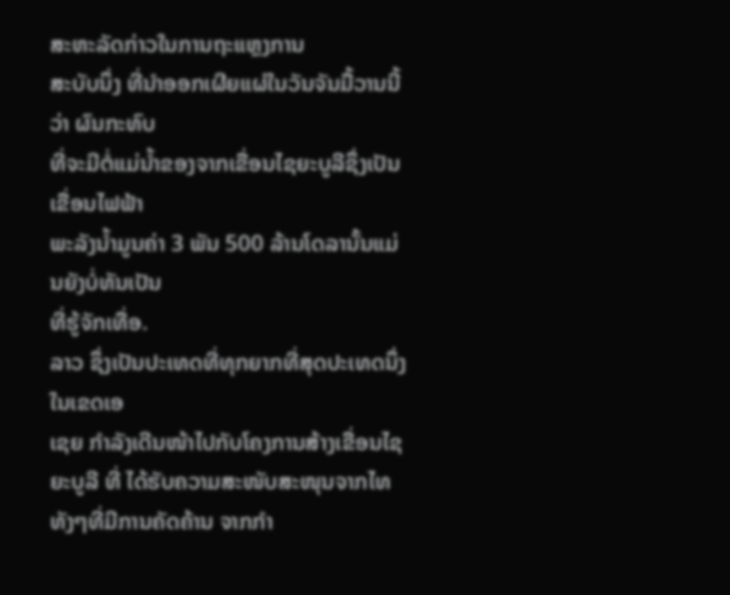ສະຫະລັດກ່າວໃນການຖະແຫຼງການ
ສະບັບນຶ່ງ ທີ່ນຳອອກເຜີຍແຜ່ໃນວັນຈັນມື້ວານນີ້ວ່າ ຜົນກະທົບ
ທີ່ຈະມີຕໍ່ແມ່ນໍ້າຂອງຈາກເຂື່ອນໄຊຍະບູລີຊຶ່ງເປັນເຂື່ອນໄຟຟ້າ
ພະລັງນໍ້າມູນຄ່າ 3 ພັນ 500 ລ້ານໂດລານັ້ນແມ່ນຍັງບໍ່ທັນເປັນ
ທີ່ຮູ້ຈັກເທື່ອ.
ລາວ ຊຶ່ງເປັນປະເທດທີ່ທຸກຍາກທີ່ສຸດປະເທດນຶ່ງ ໃນເຂດເອ
ເຊຍ ກຳລັງເດີນໜ້າໄປກັບໂຄງການສ້າງເຂື່ອນໄຊຍະບູລີ ທີ່ ໄດ້ຮັບຄວາມສະໜັບສະໜຸນຈາກໄທ ທັງໆທີ່ມີການຄັດຄ້ານ ຈາກກຳ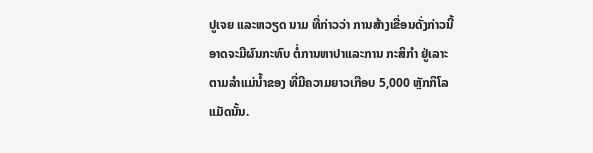ປູເຈຍ ແລະຫວຽດ ນາມ ທີ່ກ່າວວ່າ ການສ້າງເຂື່ອນດັ່ງກ່າວນີ້ ອາດຈະມີຜົນກະທົບ ຕໍ່ການຫາປາແລະການ ກະສິກຳ ຢູ່ເລາະຕາມລໍາແມ່ນໍ້າຂອງ ທີ່ມີຄວາມຍາວເກືອບ 5,000 ຫຼັກກິໂລແມັດນັ້ນ.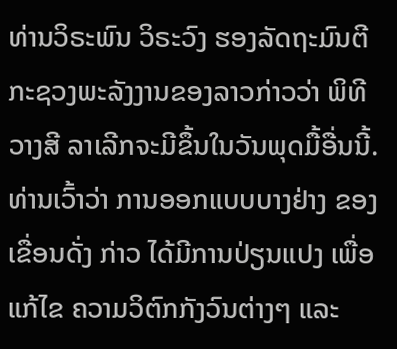ທ່ານວິຣະພົນ ວິຣະວົງ ຮອງລັດຖະມົນຕີກະຊວງພະລັງງານຂອງລາວກ່າວວ່າ ພິທີວາງສີ ລາເລີກຈະມີຂຶ້ນໃນວັນພຸດມື້ອື່ນນີ້. ທ່ານເວົ້າວ່າ ການອອກແບບບາງຢ່າງ ຂອງເຂື່ອນດັ່ງ ກ່າວ ໄດ້ມີການປ່ຽນແປງ ເພື່ອແກ້ໄຂ ຄວາມວິຕົກກັງວົນຕ່າງໆ ແລະ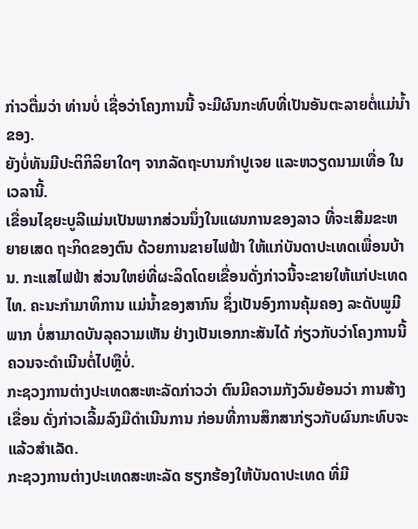ກ່າວຕື່ມວ່າ ທ່ານບໍ່ ເຊື່ອວ່າໂຄງການນີ້ ຈະມີຜົນກະທົບທີ່ເປັນອັນຕະລາຍຕໍ່ແມ່ນໍ້າຂອງ.
ຍັງບໍ່ທັນມີປະຕິກິລິຍາໃດໆ ຈາກລັດຖະບານກຳປູເຈຍ ແລະຫວຽດນາມເທື່ອ ໃນເວລານີ້.
ເຂື່ອນໄຊຍະບູລີແມ່ນເປັນພາກສ່ວນນຶ່ງໃນແຜນການຂອງລາວ ທີ່ຈະເສີມຂະຫຍາຍເສດ ຖະກິດຂອງຕົນ ດ້ວຍການຂາຍໄຟຟ້າ ໃຫ້ແກ່ບັນດາປະເທດເພື່ອນບ້ານ. ກະແສໄຟຟ້າ ສ່ວນໃຫຍ່ທີ່ຜະລິດໂດຍເຂື່ອນດັ່ງກ່າວນີ້ຈະຂາຍໃຫ້ແກ່ປະເທດໄທ. ຄະນະກຳມາທິການ ແມ່ນໍ້າຂອງສາກົນ ຊຶ່ງເປັນອົງການຄຸ້ມຄອງ ລະດັບພູມີພາກ ບໍ່ສາມາດບັນລຸຄວາມເຫັນ ຢ່າງເປັນເອກກະສັນໄດ້ ກ່ຽວກັບວ່າໂຄງການນີ້ ຄວນຈະດຳເນີນຕໍ່ໄປຫຼືບໍ່.
ກະຊວງການຕ່າງປະເທດສະຫະລັດກ່າວວ່າ ຕົນມີຄວາມກັງວົນຍ້ອນວ່າ ການສ້າງເຂື່ອນ ດັ່ງກ່າວເລີ້ມລົງມືດຳເນີນການ ກ່ອນທີ່ການສຶກສາກ່ຽວກັບຜົນກະທົບຈະແລ້ວສຳເລັດ.
ກະຊວງການຕ່າງປະເທດສະຫະລັດ ຮຽກຮ້ອງໃຫ້ບັນດາປະເທດ ທີ່ມີ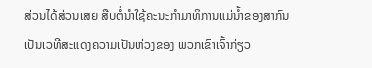ສ່ວນໄດ້ສ່ວນເສຍ ສືບຕໍ່ນໍາໃຊ້ຄະນະກຳມາທິການແມ່ນໍ້າຂອງສາກົນເປັນເວທີສະແດງຄວາມເປັນຫ່ວງຂອງ ພວກເຂົາເຈົ້າກ່ຽວ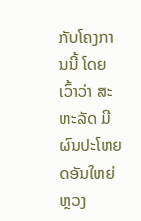ກັບໂຄງການນີ້ ໂດຍເວົ້າວ່າ ສະຫະລັດ ມີຜົນປະໂຫຍດອັນໃຫຍ່ຫຼວງ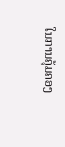ໃນການຄຸ້ມຄອງ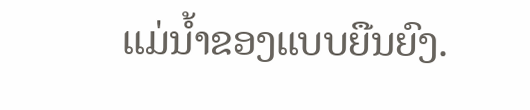ແມ່ນໍ້າຂອງແບບຍືນຍົງ.